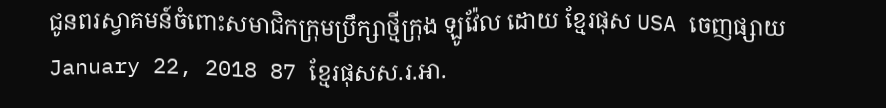ជូនពរស្វាគមន៍ចំពោះសមាជិកក្រុមប្រឹក្សាថ្មីក្រុង ឡូវ៉ែល ដោយ ខ្មែរផុស USA ចេញផ្សាយ January 22, 2018 87 ខ្មែរផុសស.រ.អា.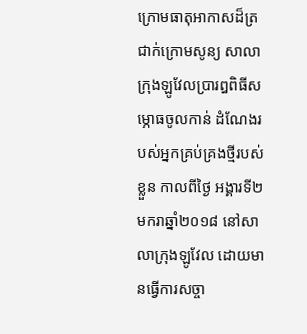ក្រោមធាតុអាកាសដ៏ត្រជាក់ក្រោមសូន្យ សាលាក្រុងឡូវែលប្រារឰពិធីសម្ភោធចូលកាន់ ដំណែងរបស់អ្នកគ្រប់គ្រងថ្មីរបស់ខ្លួន កាលពីថ្ងៃ អង្គារទី២មករាឆ្នាំ២០១៨ នៅសាលាក្រុងឡូវែល ដោយមានធ្វើការសច្ចា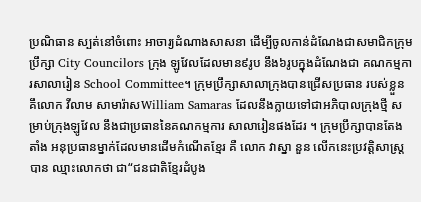ប្រណិធាន ស្បត់នៅចំពោះ អាចារ្យដំណាងសាសនា ដើម្បីចូលកាន់ដំណែងជាសមាជិកក្រុមប្រឹក្សា City Councilors ក្រុង ឡូវែលដែលមាន៩រូប នឹង៦រូបក្នុងដំណែងជា គណកម្មការសាលារៀន School Committee។ ក្រុមប្រឹក្សាសាលាក្រុងបានជ្រើសប្រធាន របស់ខ្លួន គឹលោក វីលាម សាមារ៉ាសWilliam Samaras ដែលនឹងក្លាយទៅជាអភិបាលក្រុងថ្មី សម្រាប់ក្រុងឡូវែល នឹងជាប្រធាននៃគណកម្មការ សាលារៀនផងដែរ ។ ក្រុមប្រឹក្សាបានតែងតាំង អនុប្រធានម្នាក់ដែលមានដើមកំណើតខ្មែរ គឺ លោក វាស្នា នួន លើកនេះប្រវត្តិសាស្ត្របាន ឈ្មាះលោកថា ជា“ជនជាតិខ្មែរដំបូង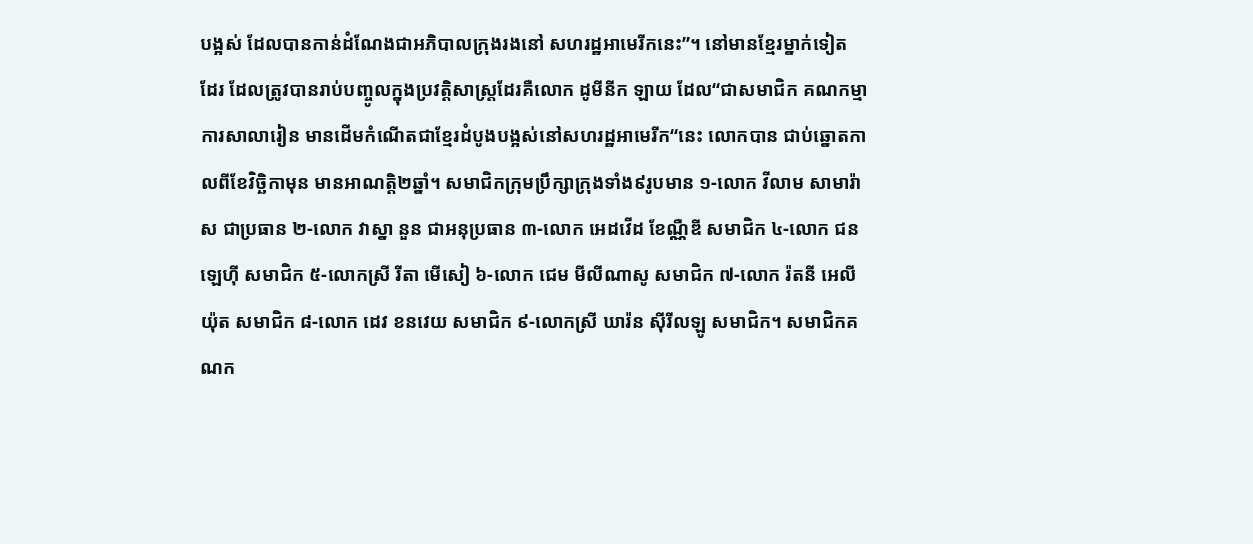បង្អស់ ដែលបានកាន់ដំណែងជាអភិបាលក្រុងរងនៅ សហរដ្ឋអាមេរីកនេះ”។ នៅមានខ្មែរម្នាក់ទៀត ដែរ ដែលត្រូវបានរាប់បញ្ចូលក្នុងប្រវត្តិសាស្ត្រដែរគឺលោក ដូមីនីក ឡាយ ដែល“ជាសមាជិក គណកម្មាការសាលារៀន មានដើមកំណើតជាខ្មែរដំបូងបង្អស់នៅសហរដ្ឋអាមេរីក“នេះ លោកបាន ជាប់ឆ្នោតកាលពីខែវិច្ឆិកាមុន មានអាណត្តិ២ឆ្នាំ។ សមាជិកក្រុមប្រឹក្សាក្រុងទាំង៩រូបមាន ១-លោក វីលាម សាមារ៉ាស ជាប្រធាន ២-លោក វាស្នា នួន ជាអនុប្រធាន ៣-លោក អេដវើដ ខែណ្ណឺឌី សមាជិក ៤-លោក ជន ឡេហ៊ី សមាជិក ៥-លោកស្រី រីតា មើសៀ ៦-លោក ជេម មីលីណាសូ សមាជិក ៧-លោក រ៉តនី អេលីយ៉ុត សមាជិក ៨-លោក ដេវ ខនវេយ សមាជិក ៩-លោកស្រី ឃារ៉ន ស៊ីរីលឡូ សមាជិក។ សមាជិកគណក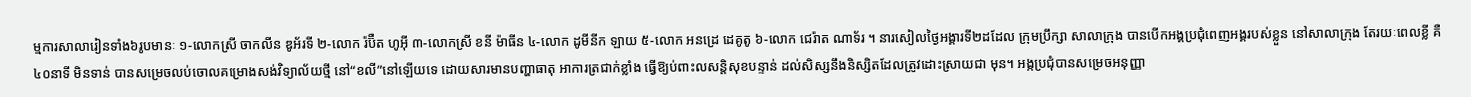ម្មការសាលារៀនទាំង៦រូបមានៈ ១-លោកស្រី ចាកលីន ឌូអ័រទី ២-លោក រ៉ប៊ឺត ហូអ៊ី ៣-លោកស្រី ខនី ម៉ាធីន ៤-លោក ដូមីនីក ឡាយ ៥-លោក អនដ្រេ ដេគូតូ ៦-លោក ជេរ៉ាត ណាទ័រ ។ នារសៀលថ្ងៃអង្គារទី២ដដែល ក្រុមប្រឹក្សា សាលាក្រុង បានបើកអង្គប្រជុំពេញអង្គរបស់ខ្លួន នៅសាលាក្រុង តែរយៈពេលខ្លី គឺ៤០នាទី មិនទាន់ បានសម្រេចលប់ចោលគម្រោងសង់វិទ្យាល័យថ្មី នៅ“ខលី”នៅឡើយទេ ដោយសារមានបញ្ហាធាតុ អាការត្រជាក់ខ្លាំង ធ្វើឱ្យប់ពាះលសន្តិសុខបន្ទាន់ ដល់សិស្សនឹងនិស្សិតដែលត្រូវដោះស្រាយជា មុន។ អង្កប្រជុំបានសម្រេចអនុញ្ញា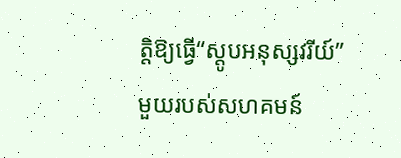ត្តិឱ្យធ្វើ“ស្តូបអនុស្សវរីយ៍”មួយរបស់សហគមន៍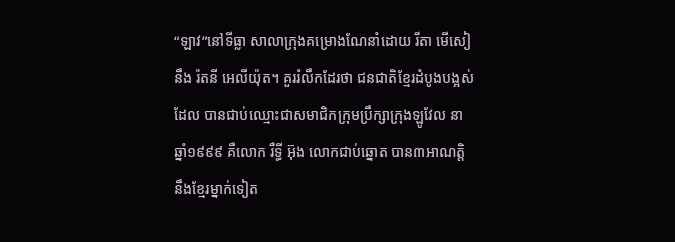“ឡាវ”នៅទីធ្លា សាលាក្រុងគម្រោងណែនាំដោយ រីតា មើសៀ នឹង រ៉តនី អេលីយ៉ុត។ គួររំលឹកដែរថា ជនជាតិខ្មែរដំបូងបង្អស់ដែល បានជាប់ឈ្មោះជាសមាជិកក្រុមប្រឹក្សាក្រុងឡូវែល នាឆ្នាំ១៩៩៩ គឺលោក រឺទ្ធី អ៊ុង លោកជាប់ឆ្នោត បាន៣អាណត្តិ នឹងខ្មែរម្នាក់ទៀត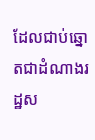ដែលជាប់ឆ្នោតជាដំណាងរដ្ឋស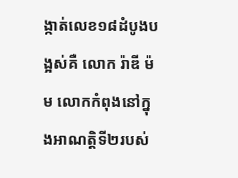ង្កាត់លេខ១៨ដំបូងបង្អស់គឺ លោក រ៉ាឌី ម៉ម លោកកំពុងនៅក្នុងអាណត្តិទី២របស់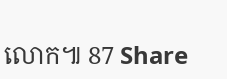លោក៕ 87 Share